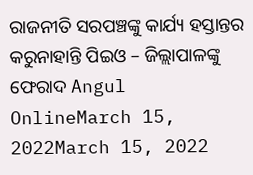ରାଜନୀତି ସରପଞ୍ଚଙ୍କୁ କାର୍ଯ୍ୟ ହସ୍ତାନ୍ତର କରୁନାହାନ୍ତି ପିଇଓ – ଜିଲ୍ଲାପାଳଙ୍କୁ ଫେରାଦ Angul OnlineMarch 15, 2022March 15, 2022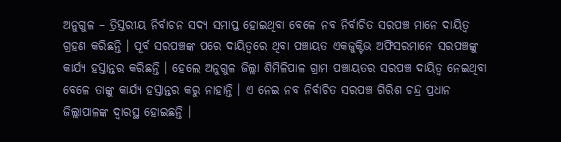ଅନୁଗୁଳ – ତ୍ରିସ୍ତରୀୟ ନିର୍ବାଚନ ସଦ୍ୟ ସମାପ୍ତ ହୋଇଥିବା ବେଳେ ନବ ନିର୍ବାଚିତ ସରପଞ୍ଚ ମାନେ ଦାୟିତ୍ୱ ଗ୍ରହଣ କରିଛନ୍ତି । ପୂର୍ବ ସରପଞ୍ଚଙ୍କ ପରେ ଦାୟିତ୍ୱରେ ଥିବା ପଞ୍ଚାୟତ ଏକଜୁକ୍ଟିଭ ଅଫିସରମାନେ ସରପଞ୍ଚଙ୍କୁ କାର୍ଯ୍ୟ ହସ୍ତାନ୍ତର କରିଛନ୍ତି । ହେଲେ ଅନୁଗୁଳ ଜିଲ୍ଲା ଶିମିଳିପାଳ ଗ୍ରାମ ପଞ୍ଚାୟତର ସରପଞ୍ଚ ଦାୟିତ୍ୱ ନେଇଥିବା ବେଳେ ତାଙ୍କୁ କାର୍ଯ୍ୟ ହସ୍ତାନ୍ତର କରୁ ନାହାନ୍ତି । ଏ ନେଇ ନବ ନିର୍ବାଚିତ ସରପଞ୍ଚ ଗିରିଶ ଚନ୍ଦ୍ର ପ୍ରଧାନ ଜିଲ୍ଲାପାଳଙ୍କ ଦ୍ୱାରସ୍ଥ ହୋଇଛନ୍ତି ।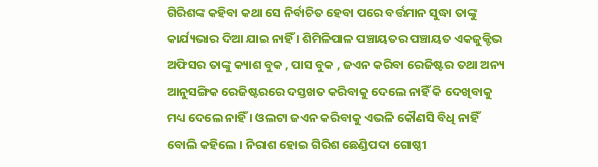ଗିରିଶଙ୍କ କହିବା କଥା ସେ ନିର୍ବାଚିତ ହେବା ପରେ ବର୍ତ୍ତମାନ ସୁଦ୍ଧା ତାଙ୍କୁ କାର୍ଯ୍ୟଭାର ଦିଆ ଯାଇ ନାହିଁ । ଶିମିଳିପାଳ ପଞ୍ଚାୟତର ପଞ୍ଚାୟତ ଏକଜୁକ୍ଟିଭ ଅଫିସର ତାଙ୍କୁ କ୍ୟାଶ ବୁକ , ପାସ ବୁକ , ଜଏନ କରିବା ରେଜିଷ୍ଟର ତଥା ଅନ୍ୟ ଆନୁସଙ୍ଗିକ ରେଜିଷ୍ଟରରେ ଦସ୍ତଖତ କରିବାକୁ ଦେଲେ ନାହିଁ କି ଦେଖିବାକୁ ମଧ୍ୟ ଦେଲେ ନାହିଁ । ଓଲଟା ଜଏନ କରିବାକୁ ଏଭଳି କୌଣସି ବିଧି ନାହିଁ ବୋଲି କହିଲେ । ନିରାଶ ହୋଇ ଗିରିଶ ଛେଣ୍ଡିପଦା ଗୋଷ୍ଠୀ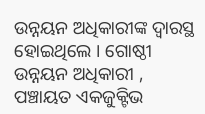ଉନ୍ନୟନ ଅଧିକାରୀଙ୍କ ଦ୍ବାରସ୍ଥ ହୋଇଥିଲେ । ଗୋଷ୍ଠୀ ଉନ୍ନୟନ ଅଧିକାରୀ , ପଞ୍ଚାୟତ ଏକଜୁକ୍ଟିଭ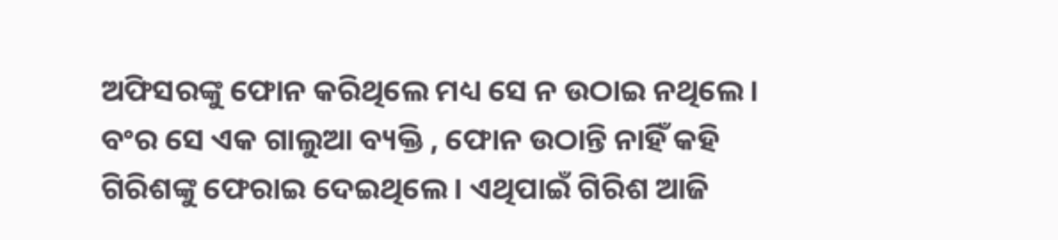ଅଫିସରଙ୍କୁ ଫୋନ କରିଥିଲେ ମଧ୍ୟ ସେ ନ ଉଠାଇ ନଥିଲେ । ବଂର ସେ ଏକ ଗାଲୁଆ ବ୍ୟକ୍ତି , ଫୋନ ଉଠାନ୍ତି ନାହିଁ କହି ଗିରିଶଙ୍କୁ ଫେରାଇ ଦେଇଥିଲେ । ଏଥିପାଇଁ ଗିରିଶ ଆଜି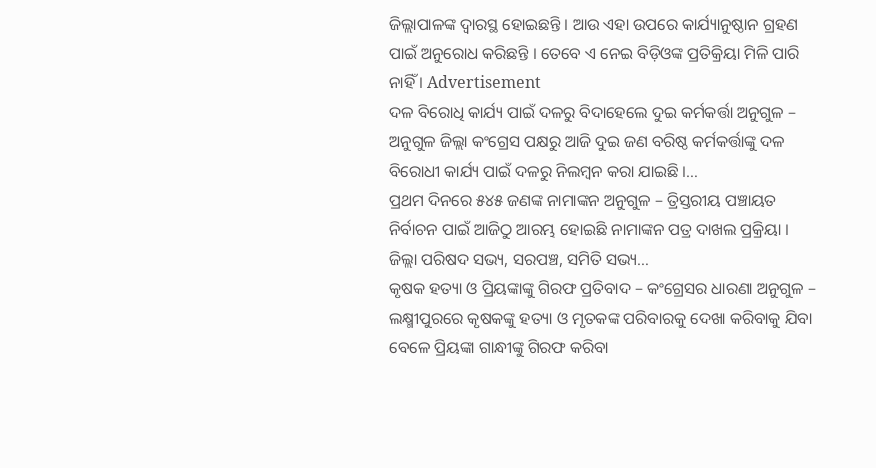ଜିଲ୍ଲାପାଳଙ୍କ ଦ୍ୱାରସ୍ଥ ହୋଇଛନ୍ତି । ଆଉ ଏହା ଉପରେ କାର୍ଯ୍ୟାନୁଷ୍ଠାନ ଗ୍ରହଣ ପାଇଁ ଅନୁରୋଧ କରିଛନ୍ତି । ତେବେ ଏ ନେଇ ବିଡ଼ିଓଙ୍କ ପ୍ରତିକ୍ରିୟା ମିଳି ପାରି ନାହିଁ । Advertisement
ଦଳ ବିରୋଧି କାର୍ଯ୍ୟ ପାଇଁ ଦଳରୁ ବିଦାହେଲେ ଦୁଇ କର୍ମକର୍ତ୍ତା ଅନୁଗୁଳ – ଅନୁଗୁଳ ଜିଲ୍ଲା କଂଗ୍ରେସ ପକ୍ଷରୁ ଆଜି ଦୁଇ ଜଣ ବରିଷ୍ଠ କର୍ମକର୍ତ୍ତାଙ୍କୁ ଦଳ ବିରୋଧୀ କାର୍ଯ୍ୟ ପାଇଁ ଦଳରୁ ନିଲମ୍ବନ କରା ଯାଇଛି ।…
ପ୍ରଥମ ଦିନରେ ୫୪୫ ଜଣଙ୍କ ନାମାଙ୍କନ ଅନୁଗୁଳ – ତ୍ରିସ୍ତରୀୟ ପଞ୍ଚାୟତ ନିର୍ବାଚନ ପାଇଁ ଆଜିଠୁ ଆରମ୍ଭ ହୋଇଛି ନାମାଙ୍କନ ପତ୍ର ଦାଖଲ ପ୍ରକ୍ରିୟା । ଜିଲ୍ଲା ପରିଷଦ ସଭ୍ୟ, ସରପଞ୍ଚ, ସମିତି ସଭ୍ୟ…
କୃଷକ ହତ୍ୟା ଓ ପ୍ରିୟଙ୍କାଙ୍କୁ ଗିରଫ ପ୍ରତିବାଦ – କଂଗ୍ରେସର ଧାରଣା ଅନୁଗୁଳ – ଲକ୍ଷ୍ମୀପୁରରେ କୃଷକଙ୍କୁ ହତ୍ୟା ଓ ମୃତକଙ୍କ ପରିବାରକୁ ଦେଖା କରିବାକୁ ଯିବା ବେଳେ ପ୍ରିୟଙ୍କା ଗାନ୍ଧୀଙ୍କୁ ଗିରଫ କରିବା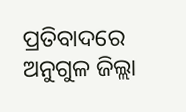ପ୍ରତିବାଦରେ ଅନୁଗୁଳ ଜିଲ୍ଲା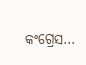କଂଗ୍ରେସ…